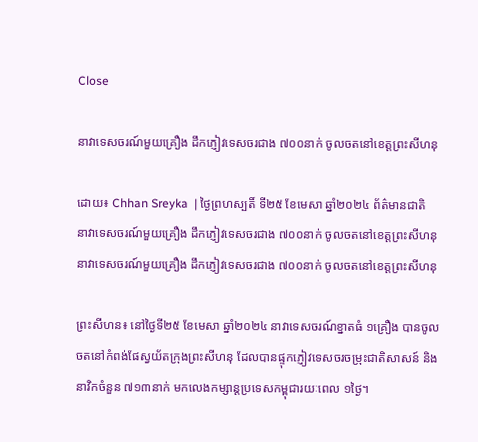Close

នាវាទេសចរណ៍មួយគ្រឿង ដឹកភ្ញៀវទេសចរជាង ៧០០នាក់ ចូលចតនៅខេត្តព្រះសីហនុ

ដោយ៖ Chhan Sreyka  | ថ្ងៃព្រហស្បតិ៍ ទី២៥ ខែមេសា ឆ្នាំ២០២៤ ព័ត៌មានជាតិ
នាវាទេសចរណ៍មួយគ្រឿង ដឹកភ្ញៀវទេសចរជាង ៧០០នាក់ ចូលចតនៅខេត្តព្រះសីហនុ នាវាទេសចរណ៍មួយគ្រឿង ដឹកភ្ញៀវទេសចរជាង ៧០០នាក់ ចូលចតនៅខេត្តព្រះសីហនុ

ព្រះសីហន៖ នៅថ្ងៃទី២៥ ខែមេសា ឆ្នាំ២០២៤ នាវាទេសចរណ៍ខ្នាតធំ ១គ្រឿង បានចូលចតនៅកំពង់ផែស្វយ័តក្រុងព្រះសីហនុ ដែលបានផ្ទុកភ្ញៀវទេសចរចម្រុះជាតិសាសន៍ និងនាវិកចំនួន ៧១៣នាក់ មកលេងកម្សាន្តប្រទេសកម្ពុជារយៈពេល ១ថ្ងៃ។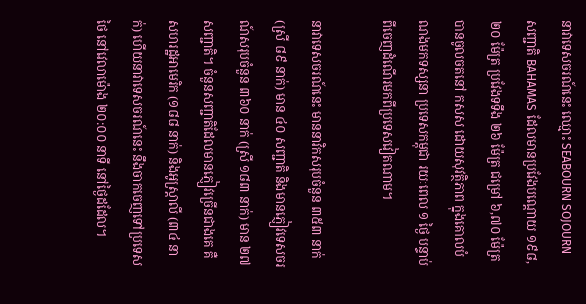នាវាទេសចរណ៍នេះ ឈ្មោះ SEABOURN SOJOURN សញ្ជាតិ BAHAMAS ដែលមានប្រវែងបណ្តោយ ១៩៨,២០ ម៉ែត្រ ប្រវែងទទឹង ២៦ ម៉ែត្រ ជម្រៅ ៦,៧០ ម៉ែត្រ បានចូលចតនៅ កសស ដោយសុវត្ថិភាព ក្នុងគោលបំណងមកទស្សនា ប្រទេសកម្ពុជា រយៈពេល ១ ថ្ងៃ បន្ទាប់ពីចេញដំណើរមកពីប្រទេសវៀតណាម។

នាវាទេសចរណ៍នេះ មាននាវិកសរុបចំនួន ៣៥៣ នាក់ (ស្រី ៨៩ នាក់) មាន ៤០ សញ្ជាតិ និងមានភ្ញៀវទេសចរណ៍សរុបចំនួន ៣៦០ នាក់ (ស្រី ១៨៣ នាក់) មាន ២៧ សញ្ជាតិ។ ចំនួនសញ្ជាតិដែលមានភ្ញៀវច្រើនជាងគេ គឺសហរដ្ឋអាមេរិក (១៨៨ នាក់) និងអូស្រ្តាលី (៣៤ នាក់) ហើយនាវាទេសចរណ៍នេះ នឹងចាកចេញទៅប្រទេសថៃ នៅវេលាម៉ោង ២០:០០ នាទី នៅថ្ងៃដដែល។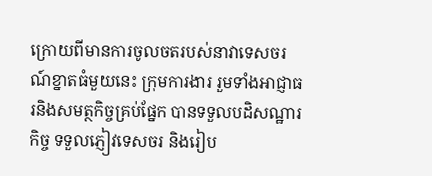ក្រោយពីមានការចូលចតរបស់នាវាទេសចរណ៍ខ្នាតធំមួយនេះ ក្រុមការងារ រួមទាំងអាជ្ញាធរនិងសមត្ថកិច្ចគ្រប់ផ្នែក បានទទួលបដិសណ្ឋារកិច្ច ទទួលភ្ញៀវទេសចរ និងរៀប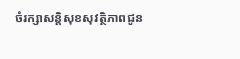ចំរក្សាសន្តិសុខសុវត្ថិភាពជូន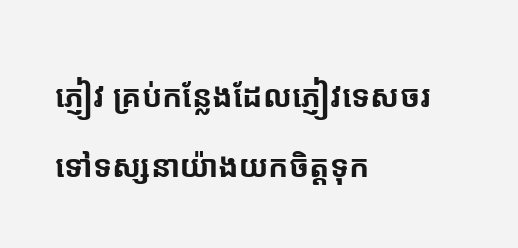ភ្ញៀវ គ្រប់កន្លែងដែលភ្ញៀវទេសចរទៅទស្សនាយ៉ាងយកចិត្តទុក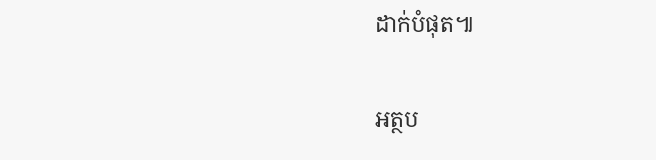ដាក់បំផុត៕

អត្ថប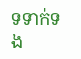ទទាក់ទង